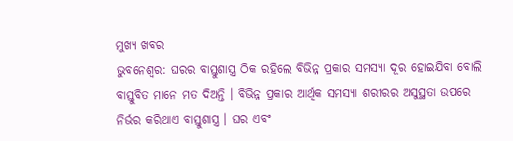ମୁଖ୍ୟ ଖବର
ଭୁବନେଶ୍ୱର: ଘରର ବାସ୍ତୁଶାସ୍ତ୍ର ଠିକ ରହିଲେ ବିଭିନ୍ନ ପ୍ରକାର ସମସ୍ୟା ଦୂର ହୋଇଯିବା ବୋଲି ବାସ୍ତୁବିତ ମାନେ ମତ ଦିଅନ୍ତି । ବିଭିନ୍ନ ପ୍ରକାର ଆର୍ଥିକ ସମସ୍ୟା ଶରୀରର ଅସୁସ୍ଥତା ଉପରେ ନିର୍ଭର କରିଥାଏ ବାସ୍ତୁଶାସ୍ତ୍ର । ଘର ଏବଂ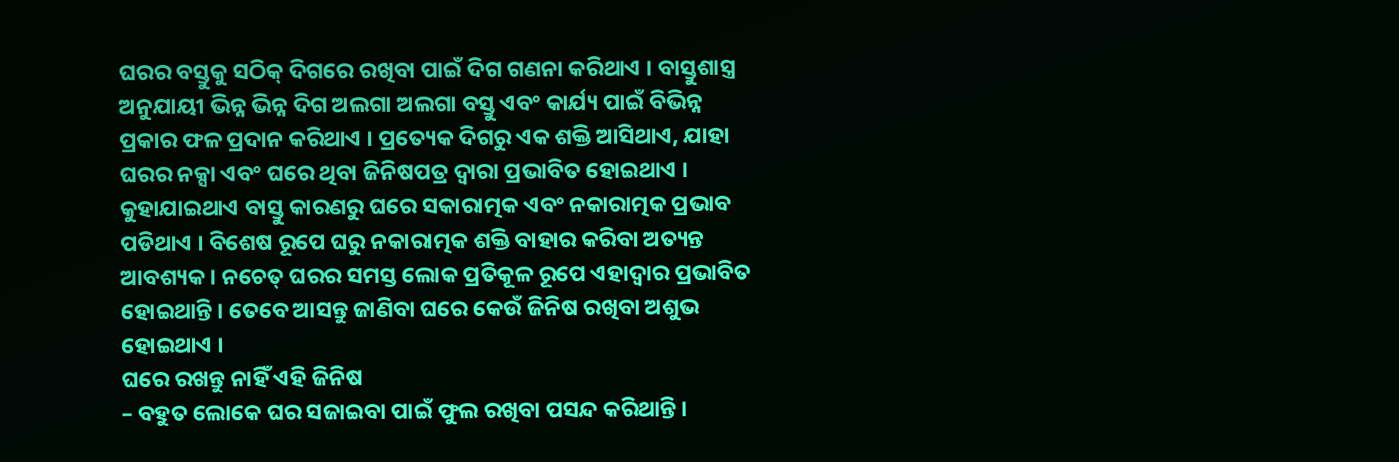ଘରର ବସ୍ତୁକୁ ସଠିକ୍ ଦିଗରେ ରଖିବା ପାଇଁ ଦିଗ ଗଣନା କରିଥାଏ । ବାସ୍ତୁଶାସ୍ତ୍ର ଅନୁଯାୟୀ ଭିନ୍ନ ଭିନ୍ନ ଦିଗ ଅଲଗା ଅଲଗା ବସ୍ତୁ ଏବଂ କାର୍ଯ୍ୟ ପାଇଁ ବିଭିନ୍ନ ପ୍ରକାର ଫଳ ପ୍ରଦାନ କରିଥାଏ । ପ୍ରତ୍ୟେକ ଦିଗରୁ ଏକ ଶକ୍ତି ଆସିଥାଏ, ଯାହା ଘରର ନକ୍ସା ଏବଂ ଘରେ ଥିବା ଜିନିଷପତ୍ର ଦ୍ୱାରା ପ୍ରଭାବିତ ହୋଇଥାଏ ।
କୁହାଯାଇଥାଏ ବାସ୍ତୁ କାରଣରୁ ଘରେ ସକାରାତ୍ମକ ଏବଂ ନକାରାତ୍ମକ ପ୍ରଭାବ ପଡିଥାଏ । ବିଶେଷ ରୂପେ ଘରୁ ନକାରାତ୍ମକ ଶକ୍ତି ବାହାର କରିବା ଅତ୍ୟନ୍ତ ଆବଶ୍ୟକ । ନଚେତ୍ ଘରର ସମସ୍ତ ଲୋକ ପ୍ରତିକୂଳ ରୂପେ ଏହାଦ୍ୱାର ପ୍ରଭାବିତ ହୋଇଥାନ୍ତି । ତେବେ ଆସନ୍ତୁ ଜାଣିବା ଘରେ କେଉଁ ଜିନିଷ ରଖିବା ଅଶୁଭ ହୋଇଥାଏ ।
ଘରେ ରଖନ୍ତୁ ନାହିଁ ଏହି ଜିନିଷ
– ବହୁତ ଲୋକେ ଘର ସଜାଇବା ପାଇଁ ଫୁଲ ରଖିବା ପସନ୍ଦ କରିଥାନ୍ତି ।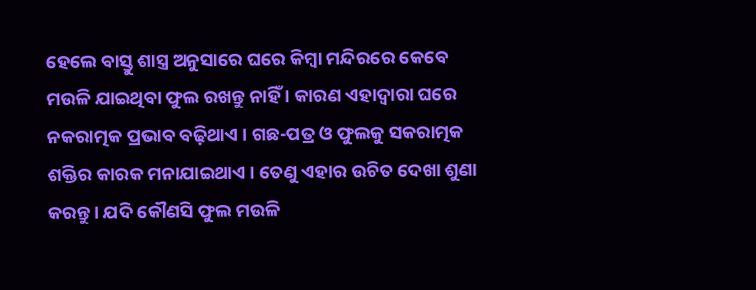ହେଲେ ବାସ୍ତୁ ଶାସ୍ତ୍ର ଅନୁସାରେ ଘରେ କିମ୍ବା ମନ୍ଦିରରେ କେବେ ମଉଳି ଯାଇଥିବା ଫୁଲ ରଖନ୍ତୁ ନାହିଁ । କାରଣ ଏହାଦ୍ୱାରା ଘରେ ନକରାତ୍ମକ ପ୍ରଭାବ ବଢ଼ିଥାଏ । ଗଛ-ପତ୍ର ଓ ଫୁଲକୁ ସକରାତ୍ମକ ଶକ୍ତିର କାରକ ମନାଯାଇଥାଏ । ତେଣୁ ଏହାର ଉଚିତ ଦେଖା ଶୁଣା କରନ୍ତୁ । ଯଦି କୌଣସି ଫୁଲ ମଉଳି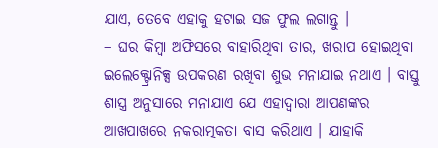ଯାଏ, ତେବେ ଏହାକୁ ହଟାଇ ସଜ ଫୁଲ ଲଗାନ୍ତୁ ।
– ଘର କିମ୍ବା ଅଫିସରେ ବାହାରିଥିବା ତାର, ଖରାପ ହୋଇଥିବା ଇଲେକ୍ଟ୍ରୋନିକ୍ସ ଉପକରଣ ରଖିବା ଶୁଭ ମନାଯାଇ ନଥାଏ । ବାସ୍ତୁ ଶାସ୍ତ୍ର ଅନୁସାରେ ମନାଯାଏ ଯେ ଏହାଦ୍ୱାରା ଆପଣଙ୍କର ଆଖପାଖରେ ନକରାତ୍ମକତା ବାସ କରିଥାଏ । ଯାହାକି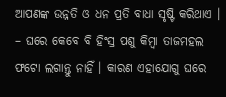ଆପଣଙ୍କ ଉନ୍ନତି ଓ ଧନ ପ୍ରତି ବାଧା ସୃଷ୍ଟି କରିଥାଏ ।
– ଘରେ କେବେ ବି ହିଂସ୍ର ପଶୁ କିମ୍ବା ତାଜମହଲ ଫଟୋ ଲଗାନ୍ତୁ ନାହିଁ । କାରଣ ଏହାଯୋଗୁ ଘରେ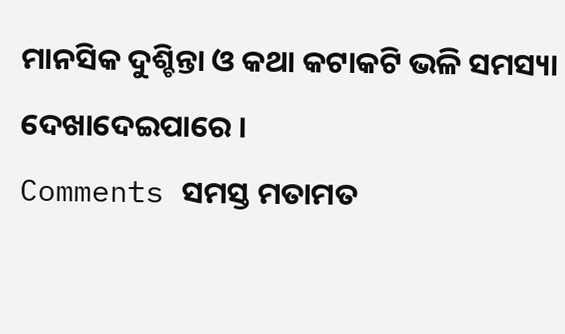ମାନସିକ ଦୁଶ୍ଚିନ୍ତା ଓ କଥା କଟାକଟି ଭଳି ସମସ୍ୟା ଦେଖାଦେଇପାରେ ।
Comments ସମସ୍ତ ମତାମତ